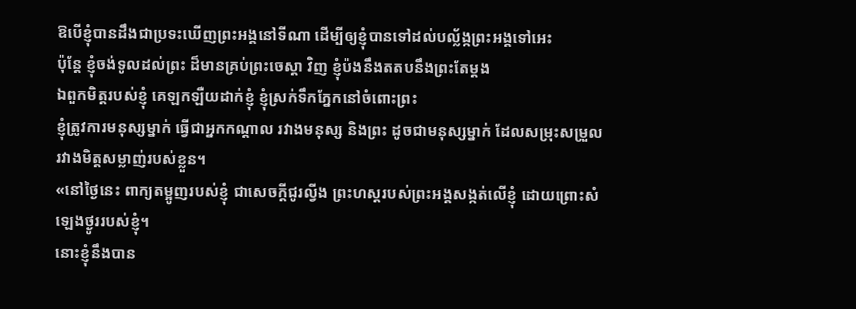ឱបើខ្ញុំបានដឹងជាប្រទះឃើញព្រះអង្គនៅទីណា ដើម្បីឲ្យខ្ញុំបានទៅដល់បល្ល័ង្កព្រះអង្គទៅអេះ
ប៉ុន្តែ ខ្ញុំចង់ទូលដល់ព្រះ ដ៏មានគ្រប់ព្រះចេស្តា វិញ ខ្ញុំប៉ងនឹងតតបនឹងព្រះតែម្តង
ឯពួកមិត្តរបស់ខ្ញុំ គេឡកឡឺយដាក់ខ្ញុំ ខ្ញុំស្រក់ទឹកភ្នែកនៅចំពោះព្រះ
ខ្ញុំត្រូវការមនុស្សម្នាក់ ធ្វើជាអ្នកកណ្ដាល រវាងមនុស្ស និងព្រះ ដូចជាមនុស្សម្នាក់ ដែលសម្រុះសម្រួល រវាងមិត្តសម្លាញ់របស់ខ្លួន។
«នៅថ្ងៃនេះ ពាក្យតម្អូញរបស់ខ្ញុំ ជាសេចក្ដីជូរល្វីង ព្រះហស្តរបស់ព្រះអង្គសង្កត់លើខ្ញុំ ដោយព្រោះសំឡេងថ្ងូររបស់ខ្ញុំ។
នោះខ្ញុំនឹងបាន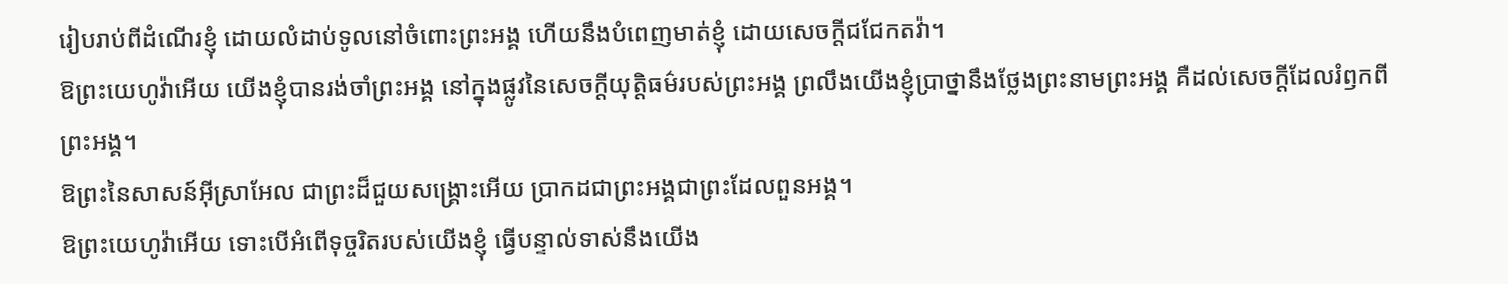រៀបរាប់ពីដំណើរខ្ញុំ ដោយលំដាប់ទូលនៅចំពោះព្រះអង្គ ហើយនឹងបំពេញមាត់ខ្ញុំ ដោយសេចក្ដីជជែកតវ៉ា។
ឱព្រះយេហូវ៉ាអើយ យើងខ្ញុំបានរង់ចាំព្រះអង្គ នៅក្នុងផ្លូវនៃសេចក្ដីយុត្តិធម៌របស់ព្រះអង្គ ព្រលឹងយើងខ្ញុំប្រាថ្នានឹងថ្លែងព្រះនាមព្រះអង្គ គឺដល់សេចក្ដីដែលរំឭកពីព្រះអង្គ។
ឱព្រះនៃសាសន៍អ៊ីស្រាអែល ជាព្រះដ៏ជួយសង្គ្រោះអើយ ប្រាកដជាព្រះអង្គជាព្រះដែលពួនអង្គ។
ឱព្រះយេហូវ៉ាអើយ ទោះបើអំពើទុច្ចរិតរបស់យើងខ្ញុំ ធ្វើបន្ទាល់ទាស់នឹងយើង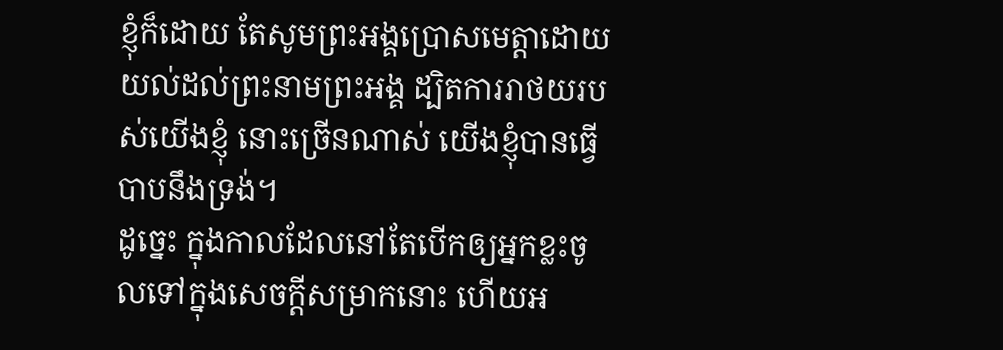ខ្ញុំក៏ដោយ តែសូមព្រះអង្គប្រោសមេត្តាដោយយល់ដល់ព្រះនាមព្រះអង្គ ដ្បិតការរាថយរបស់យើងខ្ញុំ នោះច្រើនណាស់ យើងខ្ញុំបានធ្វើបាបនឹងទ្រង់។
ដូច្នេះ ក្នុងកាលដែលនៅតែបើកឲ្យអ្នកខ្លះចូលទៅក្នុងសេចក្ដីសម្រាកនោះ ហើយអ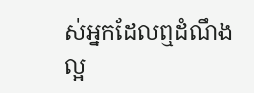ស់អ្នកដែលឮដំណឹងល្អ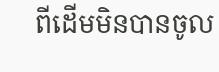ពីដើមមិនបានចូល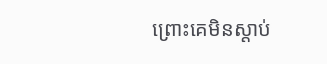ព្រោះគេមិនស្ដាប់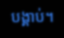បង្គាប់។